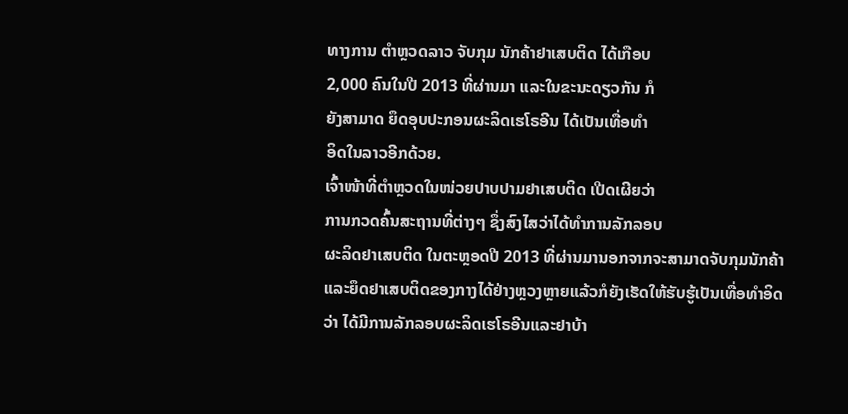ທາງການ ຕໍາຫຼວດລາວ ຈັບກຸມ ນັກຄ້າຢາເສບຕິດ ໄດ້ເກືອບ
2,000 ຄົນໃນປີ 2013 ທີ່ຜ່ານມາ ແລະໃນຂະນະດຽວກັນ ກໍ
ຍັງສາມາດ ຍຶດອຸບປະກອນຜະລິດເຮໂຣອີນ ໄດ້ເປັນເທື່ອທໍາ
ອິດໃນລາວອີກດ້ວຍ.
ເຈົ້າໜ້າທີ່ຕໍາຫຼວດໃນໜ່ວຍປາບປາມຢາເສບຕິດ ເປີດເຜີຍວ່າ
ການກວດຄົ້ນສະຖານທີ່ຕ່າງໆ ຊຶ່ງສົງໄສວ່າໄດ້ທໍາການລັກລອບ
ຜະລິດຢາເສບຕິດ ໃນຕະຫຼອດປີ 2013 ທີ່ຜ່ານມານອກຈາກຈະສາມາດຈັບກຸມນັກຄ້າ
ແລະຍຶດຢາເສບຕິດຂອງກາງໄດ້ຢ່າງຫຼວງຫຼາຍແລ້ວກໍຍັງເຮັດໃຫ້ຮັບຮູ້ເປັນເທື່ອທໍາອິດ
ວ່າ ໄດ້ມີການລັກລອບຜະລິດເຮໂຣອີນແລະຢາບ້າ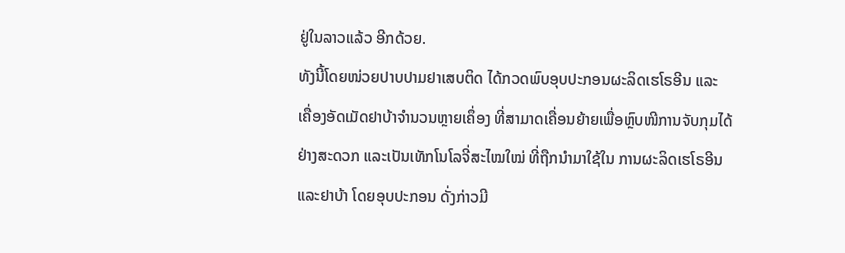ຢູ່ໃນລາວແລ້ວ ອີກດ້ວຍ.
ທັງນີ້ໂດຍໜ່ວຍປາບປາມຢາເສບຕິດ ໄດ້ກວດພົບອຸບປະກອນຜະລິດເຮໂຣອີນ ແລະ
ເຄື່ອງອັດເມັດຢາບ້າຈໍານວນຫຼາຍເຄຶ່ອງ ທີ່ສາມາດເຄື່ອນຍ້າຍເພື່ອຫຼົບໜີການຈັບກຸມໄດ້
ຢ່າງສະດວກ ແລະເປັນເທັກໂນໂລຈີ່ສະໄໝໃໝ່ ທີ່ຖືກນໍາມາໃຊ້ໃນ ການຜະລິດເຮໂຣອີນ
ແລະຢາບ້າ ໂດຍອຸບປະກອນ ດັ່ງກ່າວມີ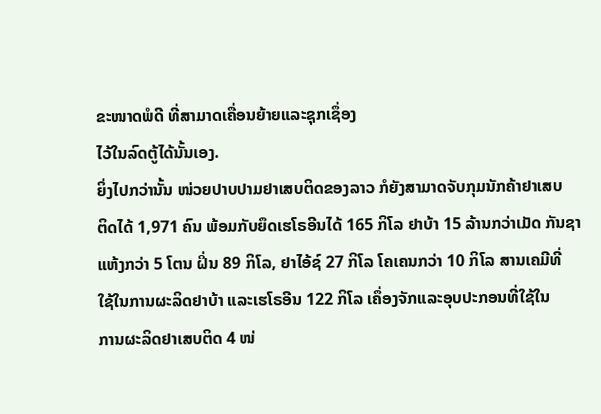ຂະໜາດພໍດີ ທີ່ສາມາດເຄື່ອນຍ້າຍແລະຊຸກເຊຶ່ອງ
ໄວ້ໃນລົດຕູ້ໄດ້ນັ້ນເອງ.
ຍິ່ງໄປກວ່ານັ້ນ ໜ່ວຍປາບປາມຢາເສບຕິດຂອງລາວ ກໍຍັງສາມາດຈັບກຸມນັກຄ້າຢາເສບ
ຕິດໄດ້ 1,971 ຄົນ ພ້ອມກັບຍຶດເຮໂຣອີນໄດ້ 165 ກິໂລ ຢາບ້າ 15 ລ້ານກວ່າເມັດ ກັນຊາ
ແຫ້ງກວ່າ 5 ໂຕນ ຝິ່ນ 89 ກິໂລ, ຢາໄອ້ຊ໌ 27 ກິໂລ ໂຄເຄນກວ່າ 10 ກິໂລ ສານເຄມີທີ່
ໃຊ້ໃນການຜະລິດຢາບ້າ ແລະເຮໂຣອີນ 122 ກິໂລ ເຄຶ່ອງຈັກແລະອຸບປະກອນທີ່ໃຊ້ໃນ
ການຜະລິດຢາເສບຕິດ 4 ໜ່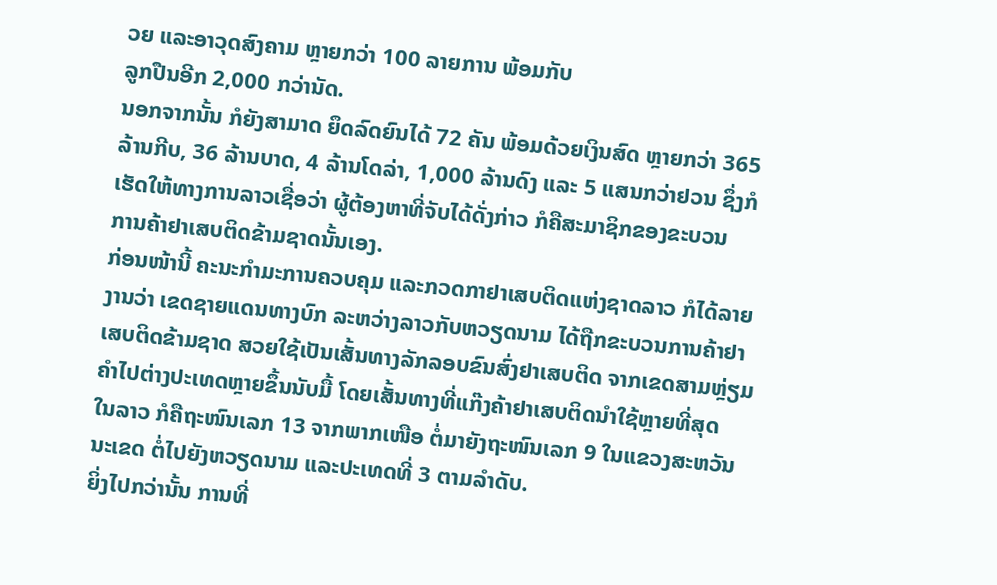ວຍ ແລະອາວຸດສົງຄາມ ຫຼາຍກວ່າ 100 ລາຍການ ພ້ອມກັບ
ລູກປືນອີກ 2,000 ກວ່ານັດ.
ນອກຈາກນັ້ນ ກໍຍັງສາມາດ ຍຶດລົດຍົນໄດ້ 72 ຄັນ ພ້ອມດ້ວຍເງິນສົດ ຫຼາຍກວ່າ 365
ລ້ານກີບ, 36 ລ້ານບາດ, 4 ລ້ານໂດລ່າ, 1,000 ລ້ານດົງ ແລະ 5 ແສນກວ່າຢວນ ຊຶ່ງກໍ
ເຮັດໃຫ້ທາງການລາວເຊື່ອວ່າ ຜູ້ຕ້ອງຫາທີ່ຈັບໄດ້ດັ່ງກ່າວ ກໍຄືສະມາຊິກຂອງຂະບວນ
ການຄ້າຢາເສບຕິດຂ້າມຊາດນັ້ນເອງ.
ກ່ອນໜ້ານີ້ ຄະນະກໍາມະການຄວບຄຸມ ແລະກວດກາຢາເສບຕິດແຫ່ງຊາດລາວ ກໍໄດ້ລາຍ
ງານວ່າ ເຂດຊາຍແດນທາງບົກ ລະຫວ່າງລາວກັບຫວຽດນາມ ໄດ້ຖືກຂະບວນການຄ້າຢາ
ເສບຕິດຂ້າມຊາດ ສວຍໃຊ້ເປັນເສັ້ນທາງລັກລອບຂົນສົ່ງຢາເສບຕິດ ຈາກເຂດສາມຫຼ່ຽມ
ຄໍາໄປຕ່າງປະເທດຫຼາຍຂຶ້ນນັບມື້ ໂດຍເສັ້ນທາງທີ່ແກ໊ງຄ້າຢາເສບຕິດນໍາໃຊ້ຫຼາຍທີ່ສຸດ
ໃນລາວ ກໍຄືຖະໜົນເລກ 13 ຈາກພາກເໜືອ ຕໍ່ມາຍັງຖະໜົນເລກ 9 ໃນແຂວງສະຫວັນ
ນະເຂດ ຕໍ່ໄປຍັງຫວຽດນາມ ແລະປະເທດທີ່ 3 ຕາມລໍາດັບ.
ຍິ່ງໄປກວ່ານັ້ນ ການທີ່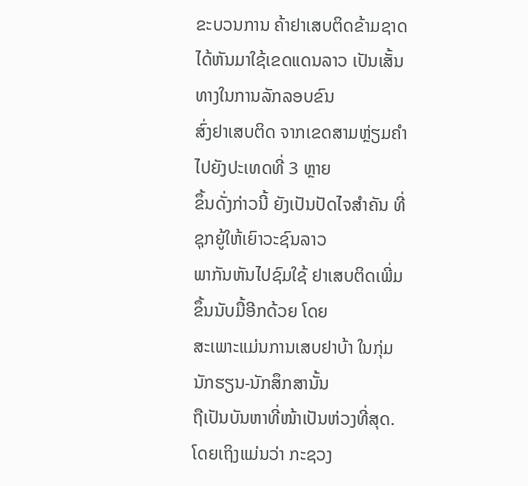ຂະບວນການ ຄ້າຢາເສບຕິດຂ້າມຊາດ
ໄດ້ຫັນມາໃຊ້ເຂດແດນລາວ ເປັນເສັ້ນທາງໃນການລັກລອບຂົນ
ສົ່ງຢາເສບຕິດ ຈາກເຂດສາມຫຼ່ຽມຄໍາໄປຍັງປະເທດທີ່ 3 ຫຼາຍ
ຂຶ້ນດັ່ງກ່າວນີ້ ຍັງເປັນປັດໄຈສໍາຄັນ ທີ່ຊຸກຍູ້ໃຫ້ເຍົາວະຊົນລາວ
ພາກັນຫັນໄປຊົມໃຊ້ ຢາເສບຕິດເພີ່ມຂຶ້ນນັບມື້ອີກດ້ວຍ ໂດຍ
ສະເພາະແມ່ນການເສບຢາບ້າ ໃນກຸ່ມນັກຮຽນ-ນັກສຶກສານັ້ນ
ຖືເປັນບັນຫາທີ່ໜ້າເປັນຫ່ວງທີ່ສຸດ.
ໂດຍເຖິງແມ່ນວ່າ ກະຊວງ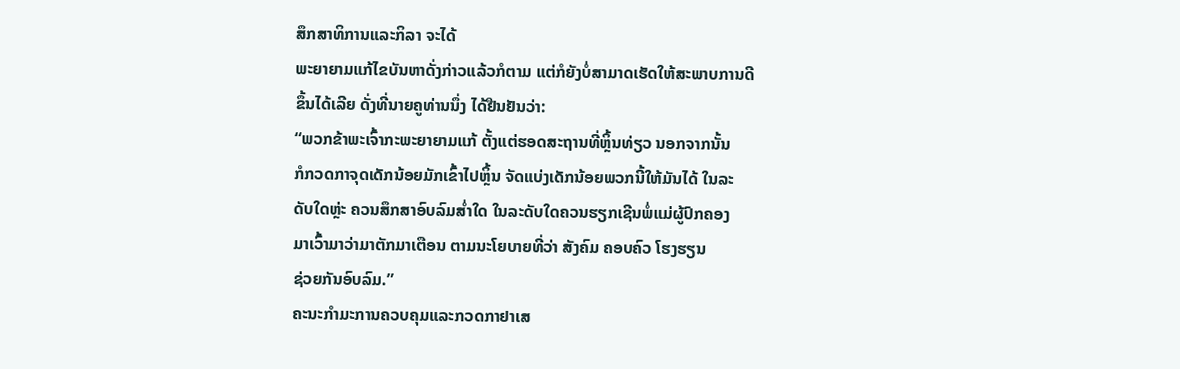ສຶກສາທິການແລະກິລາ ຈະໄດ້
ພະຍາຍາມແກ້ໄຂບັນຫາດັ່ງກ່າວແລ້ວກໍຕາມ ແຕ່ກໍຍັງບໍ່ສາມາດເຮັດໃຫ້ສະພາບການດີ
ຂຶ້ນໄດ້ເລີຍ ດັ່ງທີ່ນາຍຄູທ່ານນຶ່ງ ໄດ້ຢືນຢັນວ່າ:
“ພວກຂ້າພະເຈົ້າກະພະຍາຍາມແກ້ ຕັ້ງແຕ່ຮອດສະຖານທີ່ຫຼິ້ນທ່ຽວ ນອກຈາກນັ້ນ
ກໍກວດກາຈຸດເດັກນ້ອຍມັກເຂົ້າໄປຫຼິ້ນ ຈັດແບ່ງເດັກນ້ອຍພວກນີ້ໃຫ້ມັນໄດ້ ໃນລະ
ດັບໃດຫຼ່ະ ຄວນສຶກສາອົບລົມສໍ່າໃດ ໃນລະດັບໃດຄວນຮຽກເຊີນພໍ່ແມ່ຜູ້ປົກຄອງ
ມາເວົ້າມາວ່າມາຕັກມາເຕືອນ ຕາມນະໂຍບາຍທີ່ວ່າ ສັງຄົມ ຄອບຄົວ ໂຮງຮຽນ
ຊ່ວຍກັນອົບລົມ.”
ຄະນະກໍາມະການຄວບຄຸມແລະກວດກາຢາເສ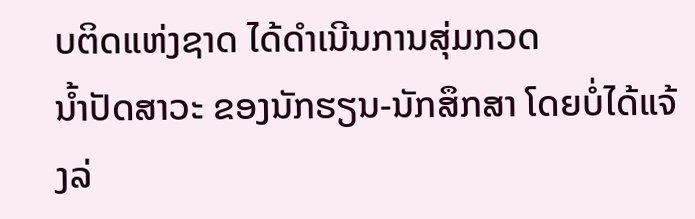ບຕິດແຫ່ງຊາດ ໄດ້ດໍາເນີນການສຸ່ມກວດ
ນໍ້າປັດສາວະ ຂອງນັກຮຽນ-ນັກສຶກສາ ໂດຍບໍ່ໄດ້ແຈ້ງລ່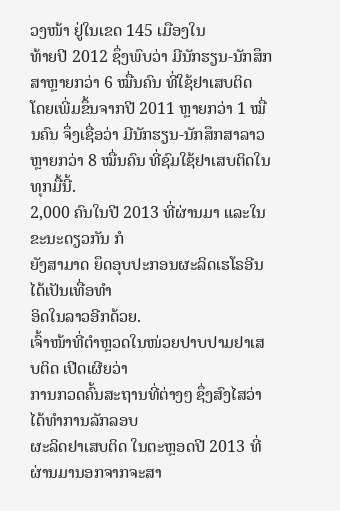ວງໜ້າ ຢູ່ໃນເຂດ 145 ເມືອງໃນ
ທ້າຍປີ 2012 ຊຶ່ງພົບວ່າ ມີນັກຮຽນ-ນັກສຶກສາຫຼາຍກວ່າ 6 ໝື່ນຄົນ ທີ່ໃຊ້ຢາເສບຕິດ
ໂດຍເພີ່ມຂຶ້ນຈາກປີ 2011 ຫຼາຍກວ່າ 1 ໝື່ນຄົນ ຈຶ່ງເຊື່ອວ່າ ມີນັກຮຽນ-ນັກສຶກສາລາວ
ຫຼາຍກວ່າ 8 ໝື່ນຄົນ ທີ່ຊົມໃຊ້ຢາເສບຕິດໃນທຸກມື້ນີ້.
2,000 ຄົນໃນປີ 2013 ທີ່ຜ່ານມາ ແລະໃນຂະນະດຽວກັນ ກໍ
ຍັງສາມາດ ຍຶດອຸບປະກອນຜະລິດເຮໂຣອີນ ໄດ້ເປັນເທື່ອທໍາ
ອິດໃນລາວອີກດ້ວຍ.
ເຈົ້າໜ້າທີ່ຕໍາຫຼວດໃນໜ່ວຍປາບປາມຢາເສບຕິດ ເປີດເຜີຍວ່າ
ການກວດຄົ້ນສະຖານທີ່ຕ່າງໆ ຊຶ່ງສົງໄສວ່າໄດ້ທໍາການລັກລອບ
ຜະລິດຢາເສບຕິດ ໃນຕະຫຼອດປີ 2013 ທີ່ຜ່ານມານອກຈາກຈະສາ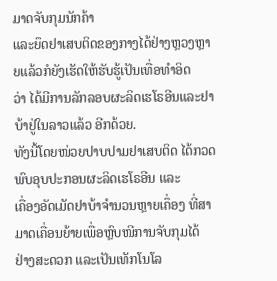ມາດຈັບກຸມນັກຄ້າ
ແລະຍຶດຢາເສບຕິດຂອງກາງໄດ້ຢ່າງຫຼວງຫຼາຍແລ້ວກໍຍັງເຮັດໃຫ້ຮັບຮູ້ເປັນເທື່ອທໍາອິດ
ວ່າ ໄດ້ມີການລັກລອບຜະລິດເຮໂຣອີນແລະຢາບ້າຢູ່ໃນລາວແລ້ວ ອີກດ້ວຍ.
ທັງນີ້ໂດຍໜ່ວຍປາບປາມຢາເສບຕິດ ໄດ້ກວດພົບອຸບປະກອນຜະລິດເຮໂຣອີນ ແລະ
ເຄື່ອງອັດເມັດຢາບ້າຈໍານວນຫຼາຍເຄຶ່ອງ ທີ່ສາມາດເຄື່ອນຍ້າຍເພື່ອຫຼົບໜີການຈັບກຸມໄດ້
ຢ່າງສະດວກ ແລະເປັນເທັກໂນໂລ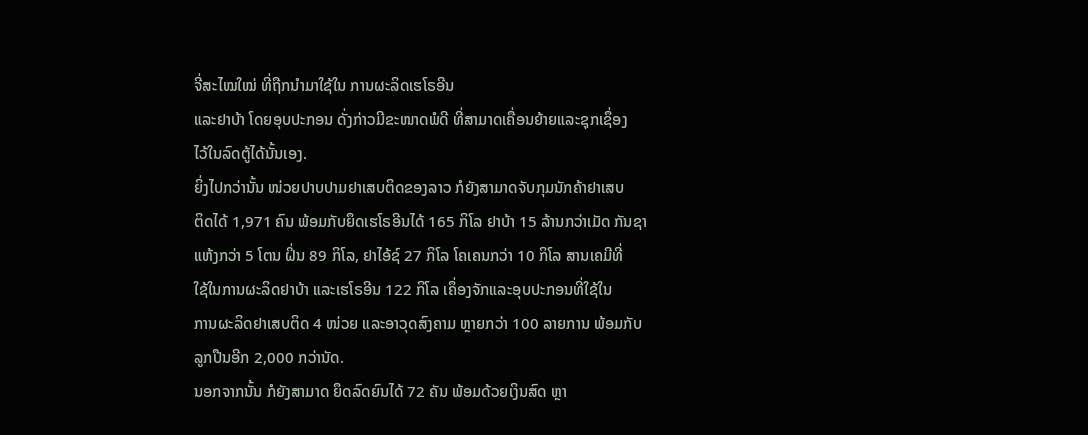ຈີ່ສະໄໝໃໝ່ ທີ່ຖືກນໍາມາໃຊ້ໃນ ການຜະລິດເຮໂຣອີນ
ແລະຢາບ້າ ໂດຍອຸບປະກອນ ດັ່ງກ່າວມີຂະໜາດພໍດີ ທີ່ສາມາດເຄື່ອນຍ້າຍແລະຊຸກເຊຶ່ອງ
ໄວ້ໃນລົດຕູ້ໄດ້ນັ້ນເອງ.
ຍິ່ງໄປກວ່ານັ້ນ ໜ່ວຍປາບປາມຢາເສບຕິດຂອງລາວ ກໍຍັງສາມາດຈັບກຸມນັກຄ້າຢາເສບ
ຕິດໄດ້ 1,971 ຄົນ ພ້ອມກັບຍຶດເຮໂຣອີນໄດ້ 165 ກິໂລ ຢາບ້າ 15 ລ້ານກວ່າເມັດ ກັນຊາ
ແຫ້ງກວ່າ 5 ໂຕນ ຝິ່ນ 89 ກິໂລ, ຢາໄອ້ຊ໌ 27 ກິໂລ ໂຄເຄນກວ່າ 10 ກິໂລ ສານເຄມີທີ່
ໃຊ້ໃນການຜະລິດຢາບ້າ ແລະເຮໂຣອີນ 122 ກິໂລ ເຄຶ່ອງຈັກແລະອຸບປະກອນທີ່ໃຊ້ໃນ
ການຜະລິດຢາເສບຕິດ 4 ໜ່ວຍ ແລະອາວຸດສົງຄາມ ຫຼາຍກວ່າ 100 ລາຍການ ພ້ອມກັບ
ລູກປືນອີກ 2,000 ກວ່ານັດ.
ນອກຈາກນັ້ນ ກໍຍັງສາມາດ ຍຶດລົດຍົນໄດ້ 72 ຄັນ ພ້ອມດ້ວຍເງິນສົດ ຫຼາ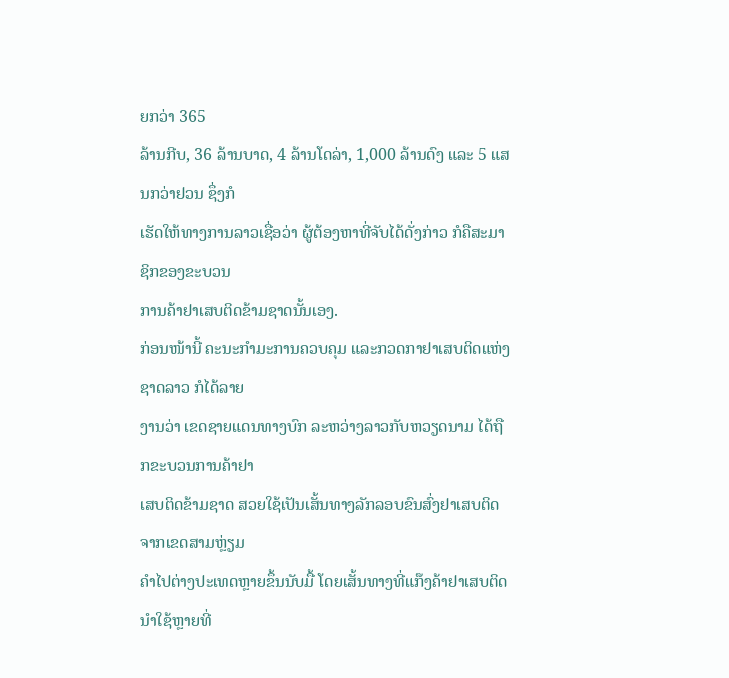ຍກວ່າ 365
ລ້ານກີບ, 36 ລ້ານບາດ, 4 ລ້ານໂດລ່າ, 1,000 ລ້ານດົງ ແລະ 5 ແສນກວ່າຢວນ ຊຶ່ງກໍ
ເຮັດໃຫ້ທາງການລາວເຊື່ອວ່າ ຜູ້ຕ້ອງຫາທີ່ຈັບໄດ້ດັ່ງກ່າວ ກໍຄືສະມາຊິກຂອງຂະບວນ
ການຄ້າຢາເສບຕິດຂ້າມຊາດນັ້ນເອງ.
ກ່ອນໜ້ານີ້ ຄະນະກໍາມະການຄວບຄຸມ ແລະກວດກາຢາເສບຕິດແຫ່ງຊາດລາວ ກໍໄດ້ລາຍ
ງານວ່າ ເຂດຊາຍແດນທາງບົກ ລະຫວ່າງລາວກັບຫວຽດນາມ ໄດ້ຖືກຂະບວນການຄ້າຢາ
ເສບຕິດຂ້າມຊາດ ສວຍໃຊ້ເປັນເສັ້ນທາງລັກລອບຂົນສົ່ງຢາເສບຕິດ ຈາກເຂດສາມຫຼ່ຽມ
ຄໍາໄປຕ່າງປະເທດຫຼາຍຂຶ້ນນັບມື້ ໂດຍເສັ້ນທາງທີ່ແກ໊ງຄ້າຢາເສບຕິດນໍາໃຊ້ຫຼາຍທີ່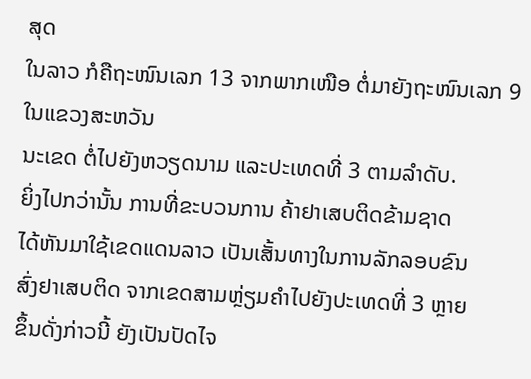ສຸດ
ໃນລາວ ກໍຄືຖະໜົນເລກ 13 ຈາກພາກເໜືອ ຕໍ່ມາຍັງຖະໜົນເລກ 9 ໃນແຂວງສະຫວັນ
ນະເຂດ ຕໍ່ໄປຍັງຫວຽດນາມ ແລະປະເທດທີ່ 3 ຕາມລໍາດັບ.
ຍິ່ງໄປກວ່ານັ້ນ ການທີ່ຂະບວນການ ຄ້າຢາເສບຕິດຂ້າມຊາດ
ໄດ້ຫັນມາໃຊ້ເຂດແດນລາວ ເປັນເສັ້ນທາງໃນການລັກລອບຂົນ
ສົ່ງຢາເສບຕິດ ຈາກເຂດສາມຫຼ່ຽມຄໍາໄປຍັງປະເທດທີ່ 3 ຫຼາຍ
ຂຶ້ນດັ່ງກ່າວນີ້ ຍັງເປັນປັດໄຈ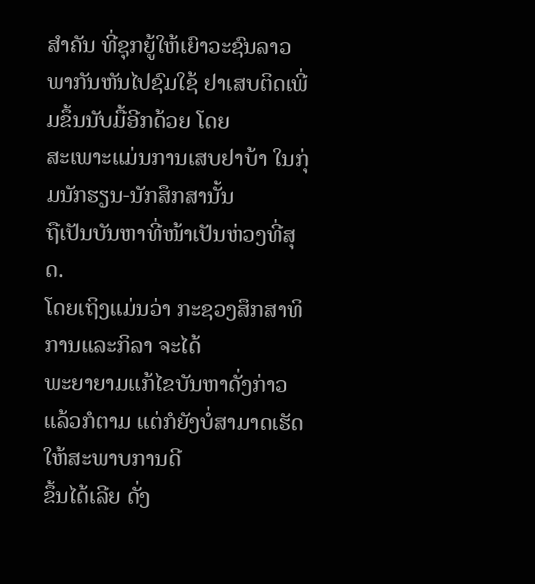ສໍາຄັນ ທີ່ຊຸກຍູ້ໃຫ້ເຍົາວະຊົນລາວ
ພາກັນຫັນໄປຊົມໃຊ້ ຢາເສບຕິດເພີ່ມຂຶ້ນນັບມື້ອີກດ້ວຍ ໂດຍ
ສະເພາະແມ່ນການເສບຢາບ້າ ໃນກຸ່ມນັກຮຽນ-ນັກສຶກສານັ້ນ
ຖືເປັນບັນຫາທີ່ໜ້າເປັນຫ່ວງທີ່ສຸດ.
ໂດຍເຖິງແມ່ນວ່າ ກະຊວງສຶກສາທິການແລະກິລາ ຈະໄດ້
ພະຍາຍາມແກ້ໄຂບັນຫາດັ່ງກ່າວແລ້ວກໍຕາມ ແຕ່ກໍຍັງບໍ່ສາມາດເຮັດໃຫ້ສະພາບການດີ
ຂຶ້ນໄດ້ເລີຍ ດັ່ງ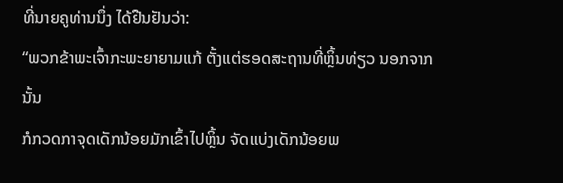ທີ່ນາຍຄູທ່ານນຶ່ງ ໄດ້ຢືນຢັນວ່າ:
“ພວກຂ້າພະເຈົ້າກະພະຍາຍາມແກ້ ຕັ້ງແຕ່ຮອດສະຖານທີ່ຫຼິ້ນທ່ຽວ ນອກຈາກນັ້ນ
ກໍກວດກາຈຸດເດັກນ້ອຍມັກເຂົ້າໄປຫຼິ້ນ ຈັດແບ່ງເດັກນ້ອຍພ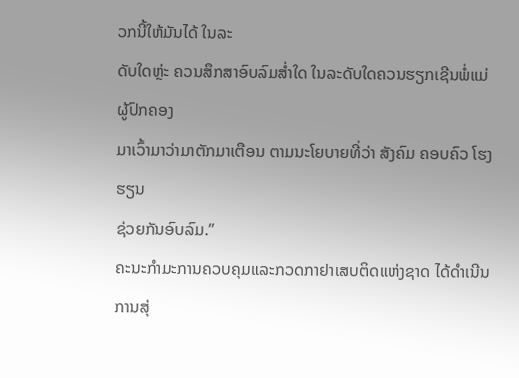ວກນີ້ໃຫ້ມັນໄດ້ ໃນລະ
ດັບໃດຫຼ່ະ ຄວນສຶກສາອົບລົມສໍ່າໃດ ໃນລະດັບໃດຄວນຮຽກເຊີນພໍ່ແມ່ຜູ້ປົກຄອງ
ມາເວົ້າມາວ່າມາຕັກມາເຕືອນ ຕາມນະໂຍບາຍທີ່ວ່າ ສັງຄົມ ຄອບຄົວ ໂຮງຮຽນ
ຊ່ວຍກັນອົບລົມ.”
ຄະນະກໍາມະການຄວບຄຸມແລະກວດກາຢາເສບຕິດແຫ່ງຊາດ ໄດ້ດໍາເນີນການສຸ່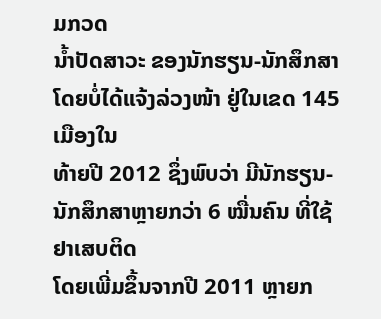ມກວດ
ນໍ້າປັດສາວະ ຂອງນັກຮຽນ-ນັກສຶກສາ ໂດຍບໍ່ໄດ້ແຈ້ງລ່ວງໜ້າ ຢູ່ໃນເຂດ 145 ເມືອງໃນ
ທ້າຍປີ 2012 ຊຶ່ງພົບວ່າ ມີນັກຮຽນ-ນັກສຶກສາຫຼາຍກວ່າ 6 ໝື່ນຄົນ ທີ່ໃຊ້ຢາເສບຕິດ
ໂດຍເພີ່ມຂຶ້ນຈາກປີ 2011 ຫຼາຍກ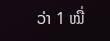ວ່າ 1 ໝື່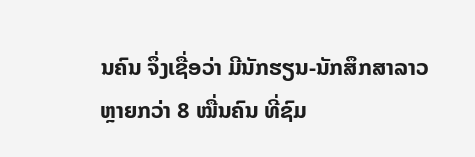ນຄົນ ຈຶ່ງເຊື່ອວ່າ ມີນັກຮຽນ-ນັກສຶກສາລາວ
ຫຼາຍກວ່າ 8 ໝື່ນຄົນ ທີ່ຊົມ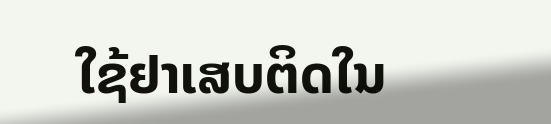ໃຊ້ຢາເສບຕິດໃນ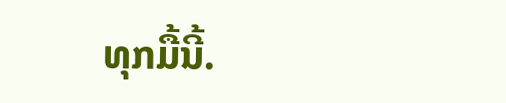ທຸກມື້ນີ້.